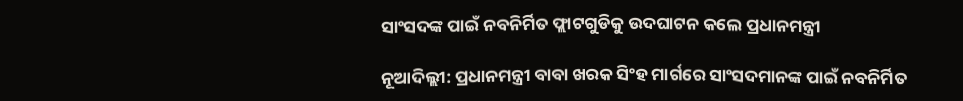ସାଂସଦଙ୍କ ପାଇଁ ନବନିର୍ମିତ ଫ୍ଲାଟଗୁଡିକୁ ଉଦଘାଟନ କଲେ ପ୍ରଧାନମନ୍ତ୍ରୀ

ନୂଆଦିଲ୍ଲୀ: ପ୍ରଧାନମନ୍ତ୍ରୀ ବାବା ଖରକ ସିଂହ ମାର୍ଗରେ ସାଂସଦମାନଙ୍କ ପାଇଁ ନବନିର୍ମିତ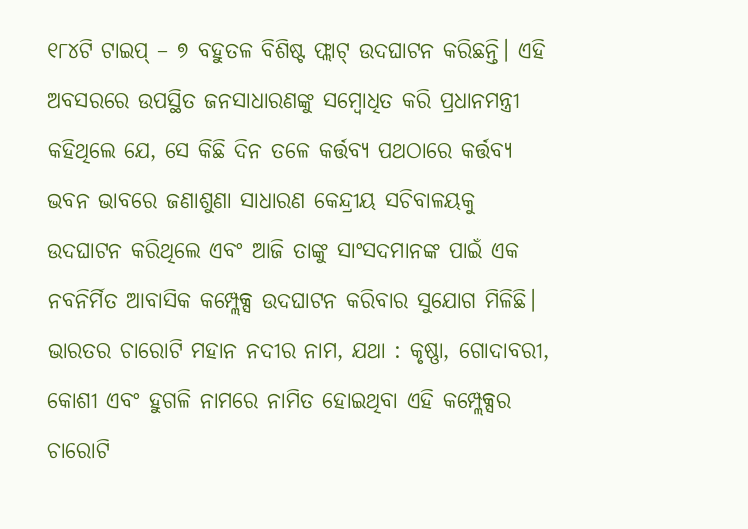୧୮୪ଟି ଟାଇପ୍ – ୭ ବହୁତଳ ବିଶିଷ୍ଟ ଫ୍ଲାଟ୍ ଉଦଘାଟନ କରିଛନ୍ତି। ଏହି ଅବସରରେ ଉପସ୍ଥିତ ଜନସାଧାରଣଙ୍କୁ ସମ୍ବୋଧିତ କରି ପ୍ରଧାନମନ୍ତ୍ରୀ କହିଥିଲେ ଯେ, ସେ କିଛି ଦିନ ତଳେ କର୍ତ୍ତବ୍ୟ ପଥଠାରେ କର୍ତ୍ତବ୍ୟ ଭବନ ଭାବରେ ଜଣାଶୁଣା ସାଧାରଣ କେନ୍ଦ୍ରୀୟ ସଚିବାଳୟକୁ ଉଦଘାଟନ କରିଥିଲେ ଏବଂ ଆଜି ତାଙ୍କୁ ସାଂସଦମାନଙ୍କ ପାଇଁ ଏକ ନବନିର୍ମିତ ଆବାସିକ କମ୍ପ୍ଲେକ୍ସ ଉଦଘାଟନ କରିବାର ସୁଯୋଗ ମିଳିଛି। ଭାରତର ଚାରୋଟି ମହାନ ନଦୀର ନାମ, ଯଥା : କୃଷ୍ଣା, ଗୋଦାବରୀ, କୋଶୀ ଏବଂ ହୁଗଳି ନାମରେ ନାମିତ ହୋଇଥିବା ଏହି କମ୍ପ୍ଲେକ୍ସର ଚାରୋଟି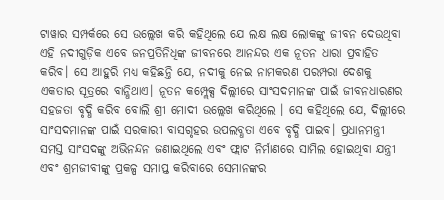ଟାୱାର ସମ୍ପର୍କରେ ସେ ଉଲ୍ଲେଖ କରି କହିଥିଲେ ଯେ ଲକ୍ଷ ଲକ୍ଷ ଲୋକଙ୍କୁ ଜୀବନ ଦେଉଥିବା ଏହି ନଦୀଗୁଡ଼ିକ ଏବେ ଜନପ୍ରତିନିଧିଙ୍କ ଜୀବନରେ ଆନନ୍ଦର ଏକ ନୂତନ ଧାରା ପ୍ରବାହିତ କରିବ। ସେ ଆହୁରି ମଧ୍ୟ କହିଛନ୍ତି ଯେ, ନଦୀକୁ ନେଇ ନାମକରଣ ପରମ୍ପରା ଦେଶକୁ ଏକତାର ସୂତ୍ରରେ ବାନ୍ଧିଥାଏ। ନୂତନ କମ୍ପ୍ଲେକ୍ସ ଦିଲ୍ଲୀରେ ସାଂସଦମାନଙ୍କ ପାଇଁ ଜୀବନଧାରଣର ସହଜତା ବୃଦ୍ଧି କରିବ ବୋଲି ଶ୍ରୀ ମୋଦୀ ଉଲ୍ଲେଖ କରିଥିଲେ । ସେ କହିଥିଲେ ଯେ, ଦିଲ୍ଲୀରେ ସାଂସଦମାନଙ୍କ ପାଇଁ ସରକାରୀ ବାସଗୃହର ଉପଲବ୍ଧତା ଏବେ ବୃଦ୍ଧି ପାଇବ। ପ୍ରଧାନମନ୍ତ୍ରୀ ସମସ୍ତ ସାଂସଦଙ୍କୁ ଅଭିନନ୍ଦନ ଜଣାଇଥିଲେ ଏବଂ ଫ୍ଲାଟ ନିର୍ମାଣରେ ସାମିଲ ହୋଇଥିବା ଯନ୍ତ୍ରୀ ଏବଂ ଶ୍ରମଜୀବୀଙ୍କୁ ପ୍ରକଳ୍ପ ସମାପ୍ତ କରିବାରେ ସେମାନଙ୍କର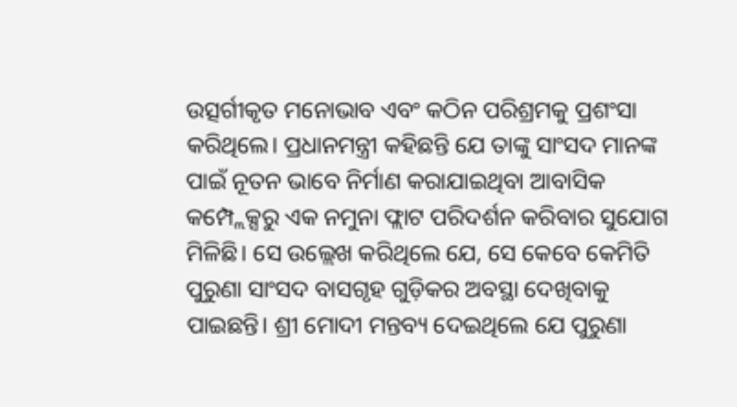ଉତ୍ସର୍ଗୀକୃତ ମନୋଭାବ ଏବଂ କଠିନ ପରିଶ୍ରମକୁ ପ୍ରଶଂସା କରିଥିଲେ। ପ୍ରଧାନମନ୍ତ୍ରୀ କହିଛନ୍ତି ଯେ ତାଙ୍କୁ ସାଂସଦ ମାନଙ୍କ ପାଇଁ ନୂତନ ଭାବେ ନିର୍ମାଣ କରାଯାଇଥିବା ଆବାସିକ କମ୍ପ୍ଲେକ୍ସରୁ ଏକ ନମୁନା ଫ୍ଲାଟ ପରିଦର୍ଶନ କରିବାର ସୁଯୋଗ ମିଳିଛି। ସେ ଉଲ୍ଲେଖ କରିଥିଲେ ଯେ, ସେ କେବେ କେମିତି ପୁରୁଣା ସାଂସଦ ବାସଗୃହ ଗୁଡ଼ିକର ଅବସ୍ଥା ଦେଖିବାକୁ ପାଇଛନ୍ତି। ଶ୍ରୀ ମୋଦୀ ମନ୍ତବ୍ୟ ଦେଇଥିଲେ ଯେ ପୁରୁଣା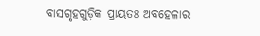ବାସଗୃହଗୁଡ଼ିକ ପ୍ରାୟତଃ ଅବହେଳାର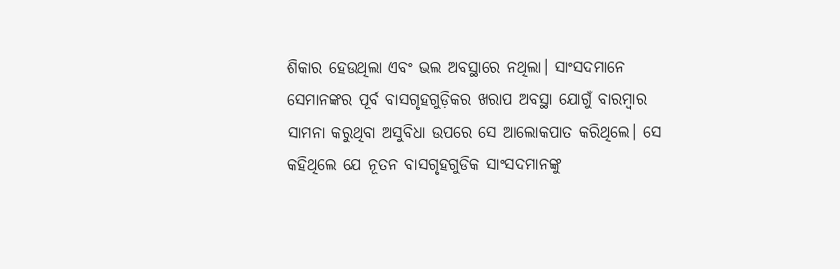ଶିକାର ହେଉଥିଲା ଏବଂ ଭଲ ଅବସ୍ଥାରେ ନଥିଲା। ସାଂସଦମାନେ ସେମାନଙ୍କର ପୂର୍ବ ବାସଗୃହଗୁଡ଼ିକର ଖରାପ ଅବସ୍ଥା ଯୋଗୁଁ ବାରମ୍ବାର ସାମନା କରୁଥିବା ଅସୁବିଧା ଉପରେ ସେ ଆଲୋକପାତ କରିଥିଲେ। ସେ କହିଥିଲେ ଯେ ନୂତନ ବାସଗୃହଗୁଡିକ ସାଂସଦମାନଙ୍କୁ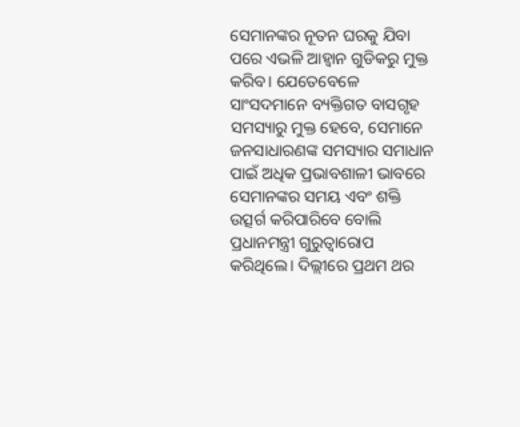ସେମାନଙ୍କର ନୂତନ ଘରକୁ ଯିବା ପରେ ଏଭଳି ଆହ୍ଵାନ ଗୁଡିକରୁ ମୁକ୍ତ କରିବ। ଯେତେବେଳେ ସାଂସଦମାନେ ବ୍ୟକ୍ତିଗତ ବାସଗୃହ ସମସ୍ୟାରୁ ମୁକ୍ତ ହେବେ, ସେମାନେ ଜନସାଧାରଣଙ୍କ ସମସ୍ୟାର ସମାଧାନ ପାଇଁ ଅଧିକ ପ୍ରଭାବଶାଳୀ ଭାବରେ ସେମାନଙ୍କର ସମୟ ଏବଂ ଶକ୍ତି ଉତ୍ସର୍ଗ କରିପାରିବେ ବୋଲି ପ୍ରଧାନମନ୍ତ୍ରୀ ଗୁରୁତ୍ୱାରୋପ କରିଥିଲେ। ଦିଲ୍ଲୀରେ ପ୍ରଥମ ଥର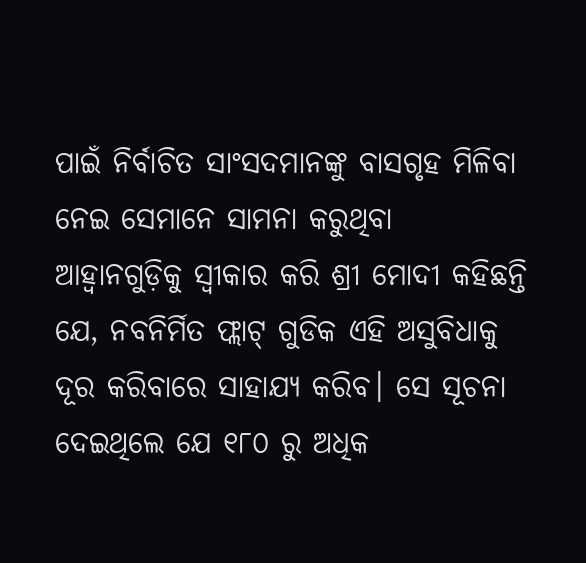ପାଇଁ ନିର୍ବାଚିତ ସାଂସଦମାନଙ୍କୁ ବାସଗୃହ ମିଳିବା ନେଇ ସେମାନେ ସାମନା କରୁଥିବା ଆହ୍ଵାନଗୁଡ଼ିକୁ ସ୍ୱୀକାର କରି ଶ୍ରୀ ମୋଦୀ କହିଛନ୍ତି ଯେ, ନବନିର୍ମିତ ଫ୍ଲାଟ୍ ଗୁଡିକ ଏହି ଅସୁବିଧାକୁ ଦୂର କରିବାରେ ସାହାଯ୍ୟ କରିବ। ସେ ସୂଚନା ଦେଇଥିଲେ ଯେ ୧୮୦ ରୁ ଅଧିକ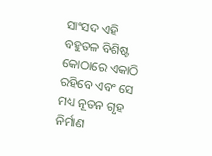ସାଂସଦ ଏହି ବହୁତଳ ବିଶିଷ୍ଟ କୋଠାରେ ଏକାଠି ରହିବେ ଏବଂ ସେ ମଧ୍ୟ ନୂତନ ଗୃହ ନିର୍ମାଣ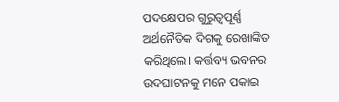ପଦକ୍ଷେପର ଗୁରୁତ୍ୱପୂର୍ଣ୍ଣ ଅର୍ଥନୈତିକ ଦିଗକୁ ରେଖାଙ୍କିତ କରିଥିଲେ। କର୍ତ୍ତବ୍ୟ ଭବନର ଉଦଘାଟନକୁ ମନେ ପକାଇ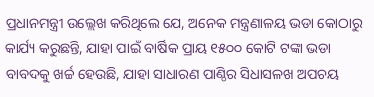ପ୍ରଧାନମନ୍ତ୍ରୀ ଉଲ୍ଲେଖ କରିଥିଲେ ଯେ, ଅନେକ ମନ୍ତ୍ରଣାଳୟ ଭଡା କୋଠାରୁ କାର୍ଯ୍ୟ କରୁଛନ୍ତି, ଯାହା ପାଇଁ ବାର୍ଷିକ ପ୍ରାୟ ୧୫୦୦ କୋଟି ଟଙ୍କା ଭଡା ବାବଦକୁ ଖର୍ଚ୍ଚ ହେଉଛି, ଯାହା ସାଧାରଣ ପାଣ୍ଠିର ସିଧାସଳଖ ଅପଚୟ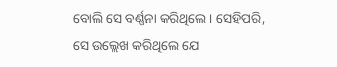ବୋଲି ସେ ବର୍ଣ୍ଣନା କରିଥିଲେ। ସେହିପରି, ସେ ଉଲ୍ଲେଖ କରିଥିଲେ ଯେ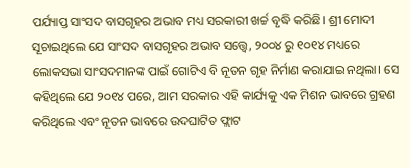ପର୍ଯ୍ୟାପ୍ତ ସାଂସଦ ବାସଗୃହର ଅଭାବ ମଧ୍ୟ ସରକାରୀ ଖର୍ଚ୍ଚ ବୃଦ୍ଧି କରିଛି। ଶ୍ରୀ ମୋଦୀ ସୂଚାଇଥିଲେ ଯେ ସାଂସଦ ବାସଗୃହର ଅଭାବ ସତ୍ତ୍ୱେ, ୨୦୦୪ ରୁ ୧୦୧୪ ମଧ୍ୟରେ ଲୋକସଭା ସାଂସଦମାନଙ୍କ ପାଇଁ ଗୋଟିଏ ବି ନୂତନ ଗୃହ ନିର୍ମାଣ କରାଯାଇ ନଥିଲା। ସେ କହିଥିଲେ ଯେ ୨୦୧୪ ପରେ, ଆମ ସରକାର ଏହି କାର୍ଯ୍ୟକୁ ଏକ ମିଶନ ଭାବରେ ଗ୍ରହଣ କରିଥିଲେ ଏବଂ ନୂତନ ଭାବରେ ଉଦଘାଟିତ ଫ୍ଲାଟ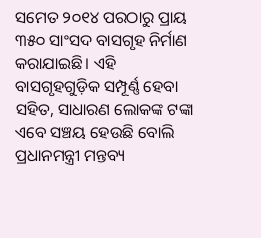ସମେତ ୨୦୧୪ ପରଠାରୁ ପ୍ରାୟ ୩୫୦ ସାଂସଦ ବାସଗୃହ ନିର୍ମାଣ କରାଯାଇଛି। ଏହି ବାସଗୃହଗୁଡ଼ିକ ସମ୍ପୂର୍ଣ୍ଣ ହେବା ସହିତ, ସାଧାରଣ ଲୋକଙ୍କ ଟଙ୍କା ଏବେ ସଞ୍ଚୟ ହେଉଛି ବୋଲି ପ୍ରଧାନମନ୍ତ୍ରୀ ମନ୍ତବ୍ୟ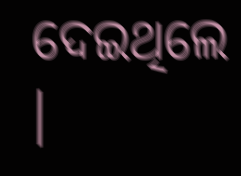ଦେଇଥିଲେ ।